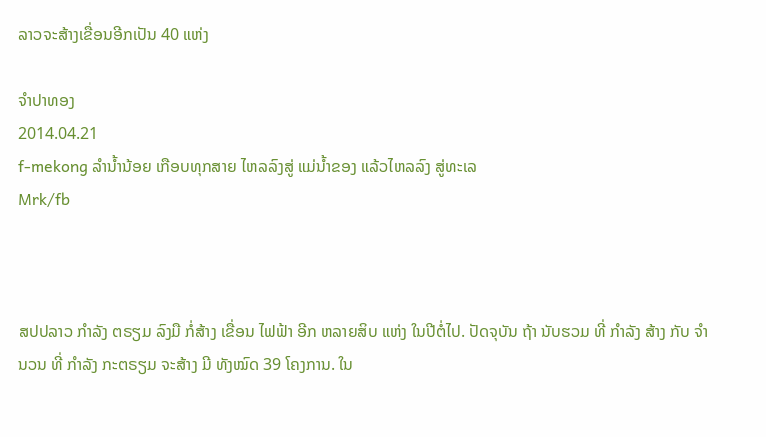ລາວຈະສ້າງເຂື່ອນອີກເປັນ 40 ແຫ່ງ

ຈໍາປາທອງ
2014.04.21
f-mekong ລໍານໍ້ານ້ອຍ ເກືອບທຸກສາຍ ໄຫລລົງສູ່ ແມ່ນໍ້າຂອງ ແລ້ວໄຫລລົງ ສູ່ທະເລ
Mrk/fb



ສປປລາວ ກໍາລັງ ຕຣຽມ ລົງມື ກໍ່ສ້າງ ເຂື່ອນ ໄຟຟ້າ ອີກ ຫລາຍສິບ ແຫ່ງ ໃນປີຕໍ່ໄປ. ປັດຈຸບັນ ຖ້າ ນັບຮວມ ທີ່ ກໍາລັງ ສ້າງ ກັບ ຈໍານວນ ທີ່ ກໍາລັງ ກະຕຣຽມ ຈະສ້າງ ມີ ທັງໝົດ 39 ໂຄງການ. ໃນ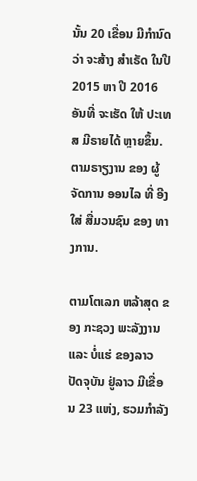ນັ້ນ 20 ເຂື່ອນ ມີກໍານົດ ວ່າ ຈະສ້າງ ສໍາເຣັດ ໃນປີ 2015 ຫາ ປີ 2016 ອັນທີ່ ຈະເຮັດ ໃຫ້ ປະເທສ ມີຣາຍໄດ້ ຫຼາຍຂຶ້ນ.  ຕາມຣາຽງານ ຂອງ ຜູ້ຈັດການ ອອນໄລ ທີ່ ອີງໃສ່ ສື່ມວນຊົນ ຂອງ ທາງການ.

ຕາມໂຕເລກ ຫລ້າສຸດ ຂອງ ກະຊວງ ພະລັງງານ ແລະ ບໍ່ແຮ່ ຂອງລາວ ປັດຈຸບັນ ຢູ່ລາວ ມີເຂື່ອນ 23 ແຫ່ງ, ຮວມກໍາລັງ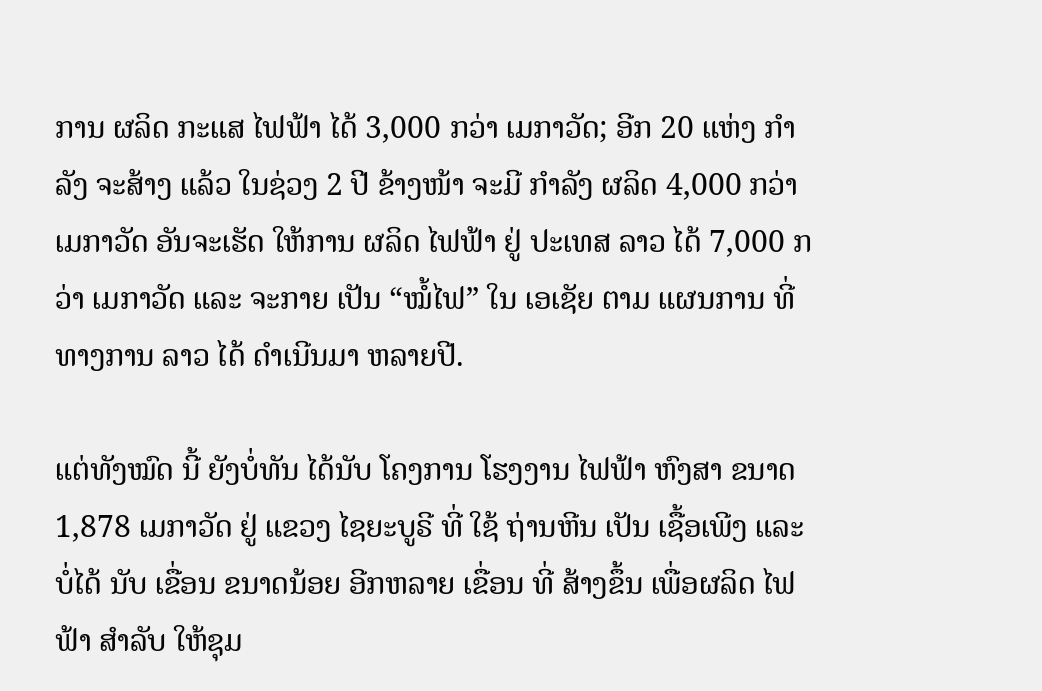ການ ຜລິດ ກະແສ ໄຟຟ້າ ໄດ້ 3,000 ກວ່າ ເມກາວັດ; ອີກ 20 ແຫ່ງ ກໍາລັງ ຈະສ້າງ ແລ້ວ ໃນຊ່ວງ 2 ປີ ຂ້າງໜ້າ ຈະມີ ກໍາລັງ ຜລິດ 4,000 ກວ່າ ເມກາວັດ ອັນຈະເຮັດ ໃຫ້ການ ຜລິດ ໄຟຟ້າ ຢູ່ ປະເທສ ລາວ ໄດ້ 7,000 ກວ່າ ເມກາວັດ ແລະ ຈະກາຍ ເປັນ “ໝໍ້ໄຟ” ໃນ ເອເຊັຍ ຕາມ ແຜນການ ທີ່ ທາງການ ລາວ ໄດ້ ດໍາເນີນມາ ຫລາຍປີ.

ແຕ່ທັງໝົດ ນີ້ ຍັງບໍ່ທັນ ໄດ້ນັບ ໂຄງການ ໂຮງງານ ໄຟຟ້າ ຫົງສາ ຂນາດ 1,878 ເມກາວັດ ຢູ່ ແຂວງ ໄຊຍະບູຣີ ທີ່ ໃຊ້ ຖ່ານຫີນ ເປັນ ເຊື້ອເພີງ ແລະ ບໍ່ໄດ້ ນັບ ເຂື່ອນ ຂນາດນ້ອຍ ອີກຫລາຍ ເຂື່ອນ ທີ່ ສ້າງຂຶ້ນ ເພື່ອຜລິດ ໄຟຟ້າ ສໍາລັບ ໃຫ້ຊຸມ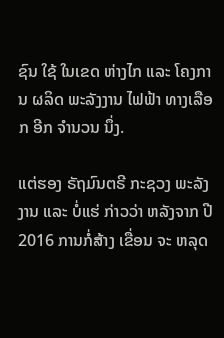ຊົນ ໃຊ້ ໃນເຂດ ຫ່າງໄກ ແລະ ໂຄງການ ຜລິດ ພະລັງງານ ໄຟຟ້າ ທາງເລືອກ ອີກ ຈໍານວນ ນຶ່ງ.

ແຕ່ຮອງ ຣັຖມົນຕຣີ ກະຊວງ ພະລັງງານ ແລະ ບໍ່ແຮ່ ກ່າວວ່າ ຫລັງຈາກ ປີ 2016 ການກໍ່ສ້າງ ເຂື່ອນ ຈະ ຫລຸດ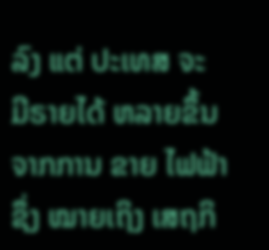ລົງ ແຕ່ ປະເທສ ຈະ ມີຣາຍໄດ້ ຫລາຍຂຶ້ນ ຈາກການ ຂາຍ ໄຟຟ້າ ຊຶ່ງ ໝາຍເຖິງ ເສຖກິ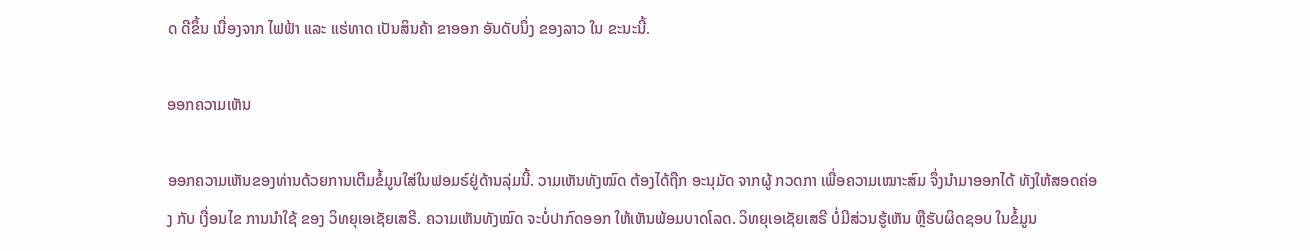ດ ດີຂຶ້ນ ເນື່ອງຈາກ ໄຟຟ້າ ແລະ ແຮ່ທາດ ເປັນສິນຄ້າ ຂາອອກ ອັນດັບນຶ່ງ ຂອງລາວ ໃນ ຂະນະນີ້.

ອອກຄວາມເຫັນ

ອອກຄວາມເຫັນຂອງທ່ານດ້ວຍການເຕີມຂໍ້ມູນໃສ່ໃນຟອມຣ໌ຢູ່ດ້ານລຸ່ມນີ້. ວາມເຫັນທັງໝົດ ຕ້ອງໄດ້ຖືກ ອະນຸມັດ ຈາກຜູ້ ກວດກາ ເພື່ອຄວາມເໝາະສົມ ຈຶ່ງນໍາມາອອກໄດ້ ທັງໃຫ້ສອດຄ່ອງ ກັບ ເງື່ອນໄຂ ການນຳໃຊ້ ຂອງ ວິທຍຸເອເຊັຍເສຣີ. ຄວາມເຫັນທັງໝົດ ຈະບໍ່ປາກົດອອກ ໃຫ້ເຫັນພ້ອມບາດໂລດ. ວິທຍຸເອເຊັຍເສຣີ ບໍ່ມີສ່ວນຮູ້ເຫັນ ຫຼືຮັບຜິດຊອບ ໃນຂໍ້ມູນ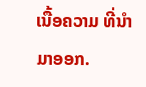ເນື້ອຄວາມ ທີ່ນໍາມາອອກ.